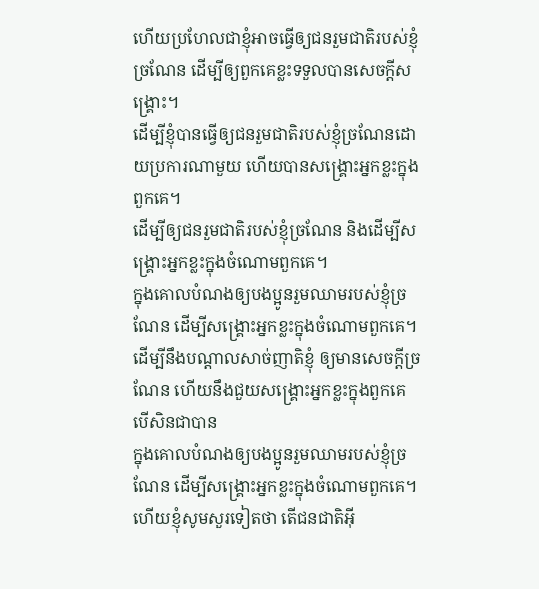ហើយប្រហែលជាខ្ញុំអាចធ្វើឲ្យជនរួមជាតិរបស់ខ្ញុំច្រណែន ដើម្បីឲ្យពួកគេខ្លះទទួលបានសេចក្ដីសង្គ្រោះ។
ដើម្បីខ្ញុំបានធ្វើឲ្យជនរួមជាតិរបស់ខ្ញុំច្រណែនដោយប្រការណាមួយ ហើយបានសង្គ្រោះអ្នកខ្លះក្នុងពួកគេ។
ដើម្បីឲ្យជនរួមជាតិរបស់ខ្ញុំច្រណែន និងដើម្បីសង្គ្រោះអ្នកខ្លះក្នុងចំណោមពួកគេ។
ក្នុងគោលបំណងឲ្យបងប្អូនរួមឈាមរបស់ខ្ញុំច្រណែន ដើម្បីសង្គ្រោះអ្នកខ្លះក្នុងចំណោមពួកគេ។
ដើម្បីនឹងបណ្តាលសាច់ញាតិខ្ញុំ ឲ្យមានសេចក្ដីច្រណែន ហើយនឹងជួយសង្គ្រោះអ្នកខ្លះក្នុងពួកគេ បើសិនជាបាន
ក្នុងគោលបំណងឲ្យបងប្អូនរួមឈាមរបស់ខ្ញុំច្រណែន ដើម្បីសង្គ្រោះអ្នកខ្លះក្នុងចំណោមពួកគេ។
ហើយខ្ញុំសូមសួរទៀតថា តើជនជាតិអ៊ី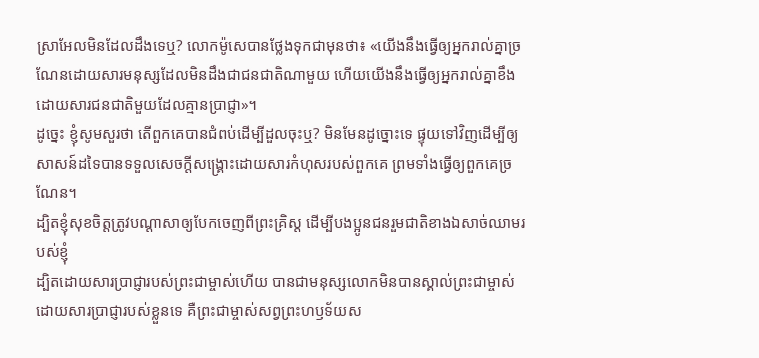ស្រាអែលមិនដែលដឹងទេឬ? លោកម៉ូសេបានថ្លែងទុកជាមុនថា៖ «យើងនឹងធ្វើឲ្យអ្នករាល់គ្នាច្រណែនដោយសារមនុស្សដែលមិនដឹងជាជនជាតិណាមួយ ហើយយើងនឹងធ្វើឲ្យអ្នករាល់គ្នាខឹងដោយសារជនជាតិមួយដែលគ្មានប្រាជ្ញា»។
ដូច្នេះ ខ្ញុំសូមសួរថា តើពួកគេបានជំពប់ដើម្បីដួលចុះឬ? មិនមែនដូច្នោះទេ ផ្ទុយទៅវិញដើម្បីឲ្យសាសន៍ដទៃបានទទួលសេចក្ដីសង្គ្រោះដោយសារកំហុសរបស់ពួកគេ ព្រមទាំងធ្វើឲ្យពួកគេច្រណែន។
ដ្បិតខ្ញុំសុខចិត្ដត្រូវបណ្ដាសាឲ្យបែកចេញពីព្រះគ្រិស្ដ ដើម្បីបងប្អូនជនរួមជាតិខាងឯសាច់ឈាមរបស់ខ្ញុំ
ដ្បិតដោយសារប្រាជ្ញារបស់ព្រះជាម្ចាស់ហើយ បានជាមនុស្សលោកមិនបានស្គាល់ព្រះជាម្ចាស់ដោយសារប្រាជ្ញារបស់ខ្លួនទេ គឺព្រះជាម្ចាស់សព្វព្រះហឫទ័យស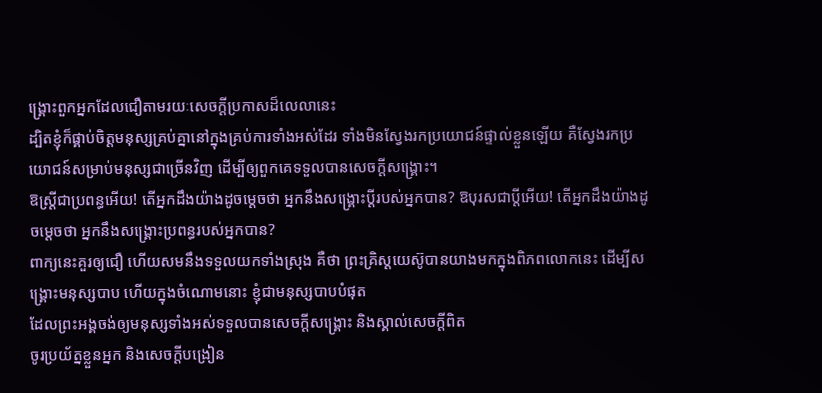ង្គ្រោះពួកអ្នកដែលជឿតាមរយៈសេចក្ដីប្រកាសដ៏លេលានេះ
ដ្បិតខ្ញុំក៏ផ្គាប់ចិត្ដមនុស្សគ្រប់គ្នានៅក្នុងគ្រប់ការទាំងអស់ដែរ ទាំងមិនស្វែងរកប្រយោជន៍ផ្ទាល់ខ្លួនឡើយ គឺស្វែងរកប្រយោជន៍សម្រាប់មនុស្សជាច្រើនវិញ ដើម្បីឲ្យពួកគេទទួលបានសេចក្ដីសង្គ្រោះ។
ឱស្រ្ដីជាប្រពន្ធអើយ! តើអ្នកដឹងយ៉ាងដូចម្ដេចថា អ្នកនឹងសង្គ្រោះប្ដីរបស់អ្នកបាន? ឱបុរសជាប្ដីអើយ! តើអ្នកដឹងយ៉ាងដូចម្ដេចថា អ្នកនឹងសង្គ្រោះប្រពន្ធរបស់អ្នកបាន?
ពាក្យនេះគួរឲ្យជឿ ហើយសមនឹងទទួលយកទាំងស្រុង គឺថា ព្រះគ្រិស្ដយេស៊ូបានយាងមកក្នុងពិភពលោកនេះ ដើម្បីសង្គ្រោះមនុស្សបាប ហើយក្នុងចំណោមនោះ ខ្ញុំជាមនុស្សបាបបំផុត
ដែលព្រះអង្គចង់ឲ្យមនុស្សទាំងអស់ទទួលបានសេចក្ដីសង្គ្រោះ និងស្គាល់សេចក្ដីពិត
ចូរប្រយ័ត្នខ្លួនអ្នក និងសេចក្ដីបង្រៀន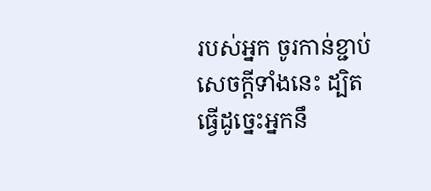របស់អ្នក ចូរកាន់ខ្ជាប់សេចក្ដីទាំងនេះ ដ្បិតធ្វើដូច្នេះអ្នកនឹ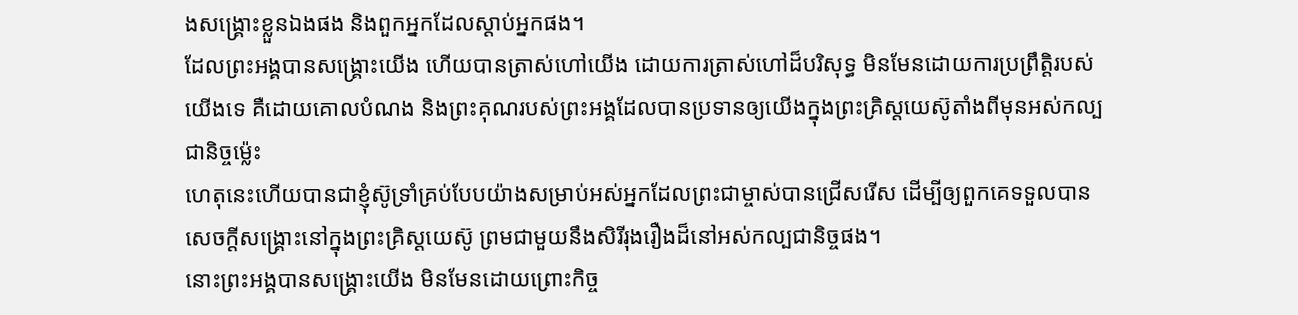ងសង្គ្រោះខ្លួនឯងផង និងពួកអ្នកដែលស្ដាប់អ្នកផង។
ដែលព្រះអង្គបានសង្គ្រោះយើង ហើយបានត្រាស់ហៅយើង ដោយការត្រាស់ហៅដ៏បរិសុទ្ធ មិនមែនដោយការប្រព្រឹត្តិរបស់យើងទេ គឺដោយគោលបំណង និងព្រះគុណរបស់ព្រះអង្គដែលបានប្រទានឲ្យយើងក្នុងព្រះគ្រិស្ដយេស៊ូតាំងពីមុនអស់កល្បជានិច្ចម្ល៉េះ
ហេតុនេះហើយបានជាខ្ញុំស៊ូទ្រាំគ្រប់បែបយ៉ាងសម្រាប់អស់អ្នកដែលព្រះជាម្ចាស់បានជ្រើសរើស ដើម្បីឲ្យពួកគេទទួលបានសេចក្ដីសង្គ្រោះនៅក្នុងព្រះគ្រិស្ដយេស៊ូ ព្រមជាមួយនឹងសិរីរុងរឿងដ៏នៅអស់កល្បជានិច្ចផង។
នោះព្រះអង្គបានសង្គ្រោះយើង មិនមែនដោយព្រោះកិច្ច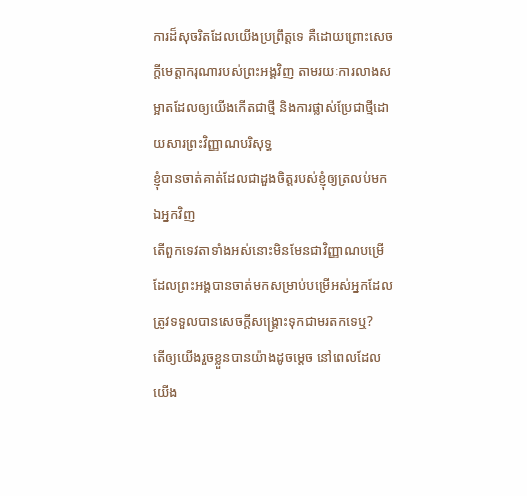ការដ៏សុចរិតដែលយើងប្រព្រឹត្តទេ គឺដោយព្រោះសេចក្ដីមេត្តាករុណារបស់ព្រះអង្គវិញ តាមរយៈការលាងសម្អាតដែលឲ្យយើងកើតជាថ្មី និងការផ្លាស់ប្រែជាថ្មីដោយសារព្រះវិញ្ញាណបរិសុទ្ធ
ខ្ញុំបានចាត់គាត់ដែលជាដួងចិត្ដរបស់ខ្ញុំឲ្យត្រលប់មកឯអ្នកវិញ
តើពួកទេវតាទាំងអស់នោះមិនមែនជាវិញ្ញាណបម្រើ ដែលព្រះអង្គបានចាត់មកសម្រាប់បម្រើអស់អ្នកដែលត្រូវទទួលបានសេចក្ដីសង្រ្គោះទុកជាមរតកទេឬ?
តើឲ្យយើងរួចខ្លួនបានយ៉ាងដូចម្តេច នៅពេលដែលយើង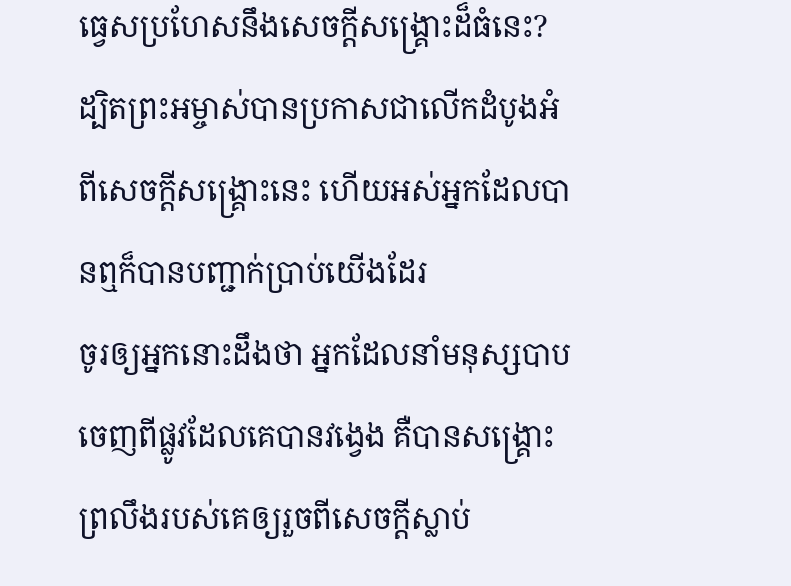ធ្វេសប្រហែសនឹងសេចក្ដីសង្គ្រោះដ៏ធំនេះ? ដ្បិតព្រះអម្ចាស់បានប្រកាសជាលើកដំបូងអំពីសេចក្ដីសង្គ្រោះនេះ ហើយអស់អ្នកដែលបានឮក៏បានបញ្ជាក់ប្រាប់យើងដែរ
ចូរឲ្យអ្នកនោះដឹងថា អ្នកដែលនាំមនុស្សបាបចេញពីផ្លូវដែលគេបានវង្វេង គឺបានសង្គ្រោះព្រលឹងរបស់គេឲ្យរួចពីសេចក្ដីស្លាប់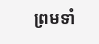ព្រមទាំ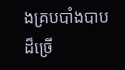ងគ្របបាំងបាបដ៏ច្រើ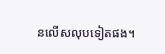នលើសលុបទៀតផង។